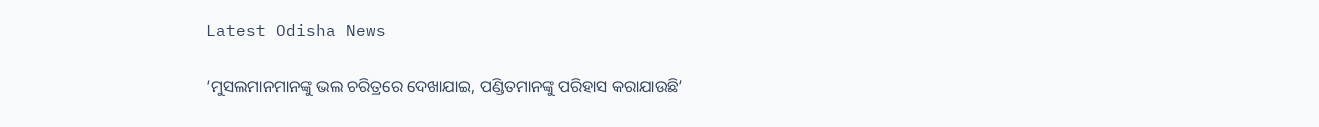Latest Odisha News

‘ମୁସଲମାନମାନଙ୍କୁ ଭଲ ଚରିତ୍ରରେ ଦେଖାଯାଇ, ପଣ୍ଡିତମାନଙ୍କୁ ପରିହାସ କରାଯାଉଛି’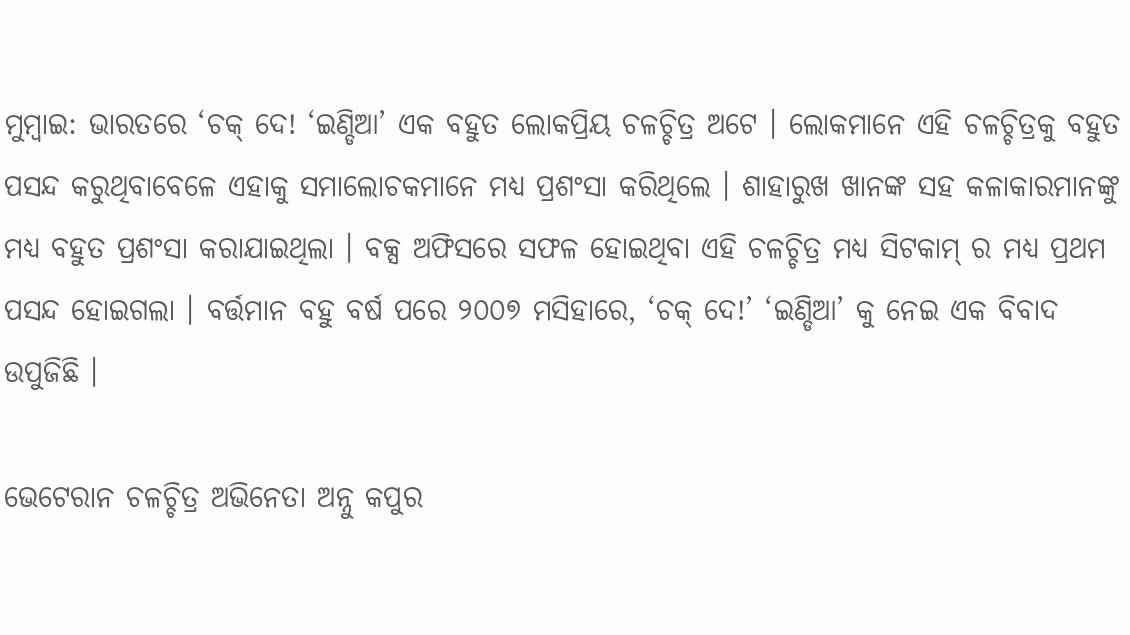ମୁମ୍ବାଇ: ଭାରତରେ ‘ଚକ୍ ଦେ! ‘ଇଣ୍ଡିଆ’ ଏକ ବହୁତ ଲୋକପ୍ରିୟ ଚଳଚ୍ଚିତ୍ର ଅଟେ । ଲୋକମାନେ ଏହି ଚଳଚ୍ଚିତ୍ରକୁ ବହୁତ ପସନ୍ଦ କରୁଥିବାବେଳେ ଏହାକୁ ସମାଲୋଚକମାନେ ମଧ୍ୟ ପ୍ରଶଂସା କରିଥିଲେ । ଶାହାରୁଖ ଖାନଙ୍କ ସହ କଳାକାରମାନଙ୍କୁ ମଧ୍ୟ ବହୁତ ପ୍ରଶଂସା କରାଯାଇଥିଲା । ବକ୍ସ ଅଫିସରେ ସଫଳ ହୋଇଥିବା ଏହି ଚଳଚ୍ଚିତ୍ର ମଧ୍ୟ ସିଟକାମ୍ ର ମଧ୍ୟ ପ୍ରଥମ ପସନ୍ଦ ହୋଇଗଲା । ବର୍ତ୍ତମାନ ବହୁ ବର୍ଷ ପରେ ୨୦୦୭ ମସିହାରେ, ‘ଚକ୍ ଦେ!’ ‘ଇଣ୍ଡିଆ’ କୁ ନେଇ ଏକ ବିବାଦ ଉପୁଜିଛି ।

ଭେଟେରାନ ଚଳଚ୍ଚିତ୍ର ଅଭିନେତା ଅନ୍ନୁ କପୁର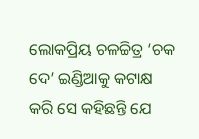ଲୋକପ୍ରିୟ ଚଳଚ୍ଚିତ୍ର ‘ଚକ ଦେ’ ଇଣ୍ଡିଆକୁ କଟାକ୍ଷ କରି ସେ କହିଛନ୍ତି ଯେ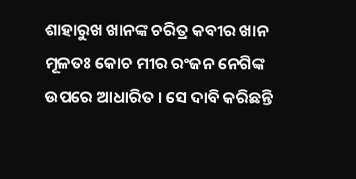ଶାହାରୁଖ ଖାନଙ୍କ ଚରିତ୍ର କବୀର ଖାନ ମୂଳତଃ କୋଚ ମୀର ରଂଜନ ନେଗିଙ୍କ ଉପରେ ଆଧାରିତ । ସେ ଦାବି କରିଛନ୍ତି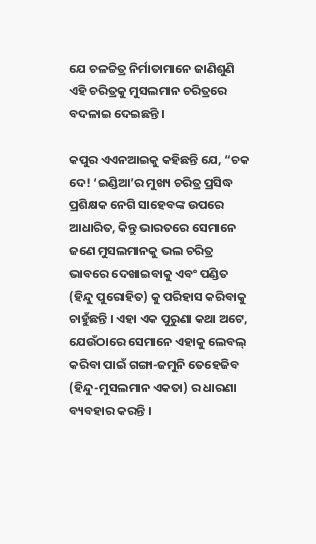ଯେ ଚଳଚ୍ଚିତ୍ର ନିର୍ମାତାମାନେ ଜାଣିଶୁଣି ଏହି ଚରିତ୍ରକୁ ମୁସଲମାନ ଚରିତ୍ରରେ ବଦଳାଇ ଦେଇଛନ୍ତି ।

କପୁର ଏଏନଆଇକୁ କହିଛନ୍ତି ଯେ, “ଚକ ଦେ! ‘ଇଣ୍ଡିଆ’ର ମୁଖ୍ୟ ଚରିତ୍ର ପ୍ରସିଦ୍ଧ ପ୍ରଶିକ୍ଷକ ନେଗି ସାହେବଙ୍କ ଉପରେ ଆଧାରିତ, କିନ୍ତୁ ଭାରତରେ ସେମାନେ ଜଣେ ମୁସଲମାନକୁ ଭଲ ଚରିତ୍ର ଭାବରେ ଦେଖାଇବାକୁ ଏବଂ ପଣ୍ଡିତ (ହିନ୍ଦୁ ପୁରୋହିତ) କୁ ପରିହାସ କରିବାକୁ ଚାହୁଁଛନ୍ତି । ଏହା ଏକ ପୁରୁଣା କଥା ଅଟେ, ଯେଉଁଠାରେ ସେମାନେ ଏହାକୁ ଲେବଲ୍ କରିବା ପାଇଁ ଗଙ୍ଗା-ଜମୁନି ତେହେଜିବ (ହିନ୍ଦୁ-ମୁସଲମାନ ଏକତା) ର ଧାରଣା ବ୍ୟବହାର କରନ୍ତି ।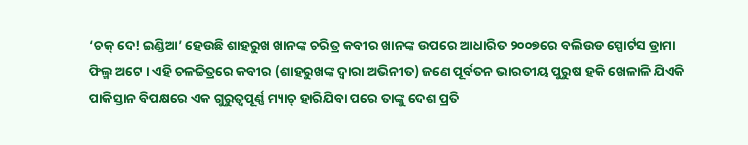‘ଚକ୍ ଦେ! ଇଣ୍ଡିଆ’ ହେଉଛି ଶାହରୁଖ ଖାନଙ୍କ ଚରିତ୍ର କବୀର ଖାନଙ୍କ ଉପରେ ଆଧାରିତ ୨୦୦୭ରେ ବଲିଉଡ ସ୍ପୋର୍ଟସ ଡ୍ରାମା ଫିଲ୍ମ ଅଟେ । ଏହି ଚଳଚ୍ଚିତ୍ରରେ କବୀର (ଶାହରୁଖଙ୍କ ଦ୍ୱାରା ଅଭିନୀତ) ଜଣେ ପୂର୍ବତନ ଭାରତୀୟ ପୁରୁଷ ହକି ଖେଳାଳି ଯିଏକି ପାକିସ୍ତାନ ବିପକ୍ଷରେ ଏକ ଗୁରୁତ୍ୱପୂର୍ଣ୍ଣ ମ୍ୟାଚ୍ ହାରିଯିବା ପରେ ତାଙ୍କୁ ଦେଶ ପ୍ରତି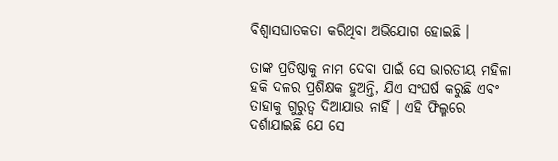ବିଶ୍ୱାସଘାତକତା କରିଥିବା ଅଭିଯୋଗ ହୋଇଛି ।

ତାଙ୍କ ପ୍ରତିଷ୍ଠାକୁ ନାମ ଦେବା ପାଇଁ ସେ ଭାରତୀୟ ମହିଳା ହକି ଦଳର ପ୍ରଶିକ୍ଷକ ହୁଅନ୍ତି, ଯିଏ ସଂଘର୍ଷ କରୁଛି ଏବଂ ତାହାକୁ ଗୁରୁତ୍ୱ ଦିଆଯାଉ ନାହିଁ । ଏହି ଫିଲ୍ମରେ ଦର୍ଶାଯାଇଛି ଯେ ସେ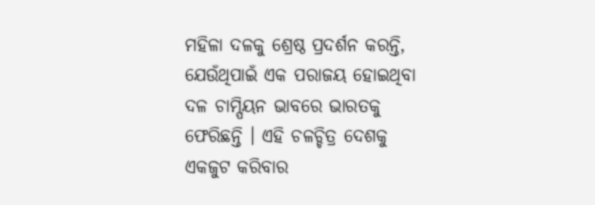ମହିଳା ଦଳକୁ ଶ୍ରେଷ୍ଠ ପ୍ରଦର୍ଶନ କରନ୍ତି, ଯେଉଁଥିପାଇଁ ଏକ ପରାଜୟ ହୋଇଥିବା ଦଳ ଚାମ୍ପିୟନ ଭାବରେ ଭାରତକୁ ଫେରିଛନ୍ତି । ଏହି ଚଳଚ୍ଚିତ୍ର ଦେଶକୁ ଏକଜୁଟ କରିବାର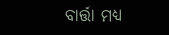ବାର୍ତ୍ତା ମଧ୍ୟ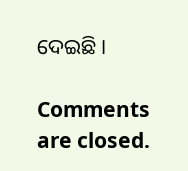ଦେଇଛି ।

Comments are closed.